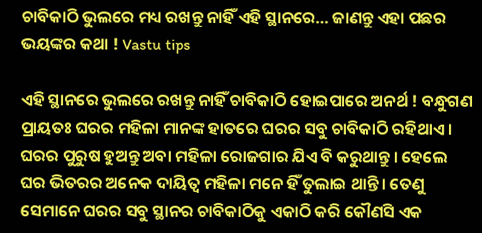ଚାବିକାଠି ଭୁଲରେ ମଧ୍ୟ ରଖନ୍ତୁ ନାହିଁ ଏହି ସ୍ଥାନରେ… ଜାଣନ୍ତୁ ଏହା ପଛର ଭୟଙ୍କର କଥା ! Vastu tips

ଏହି ସ୍ଥାନରେ ଭୁଲରେ ରଖନ୍ତୁ ନାହିଁ ଚାବିକାଠି ହୋଇପାରେ ଅନର୍ଥ ! ବନ୍ଧୁଗଣ ପ୍ରାୟତଃ ଘରର ମହିଳା ମାନଙ୍କ ହାତରେ ଘରର ସବୁ ଚାବିକାଠି ରହିଥାଏ । ଘରର ପୁରୁଷ ହୁଅନ୍ତୁ ଅବା ମହିଳା ରୋଜଗାର ଯିଏ ବି କରୁଥାନ୍ତୁ । ହେଲେ ଘର ଭିତରର ଅନେକ ଦାୟିତ୍ଵ ମହିଳା ମନେ ହିଁ ତୁଲାଇ ଥାନ୍ତି । ତେଣୁ ସେମାନେ ଘରର ସବୁ ସ୍ଥାନର ଚାବିକାଠିକୁ ଏକାଠି କରି କୌଣସି ଏକ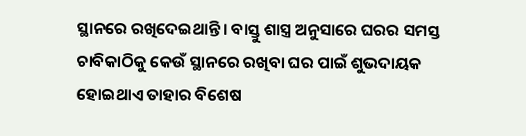ସ୍ଥାନରେ ରଖିଦେଇଥାନ୍ତି । ବାସ୍ତୁ ଶାସ୍ତ୍ର ଅନୁସାରେ ଘରର ସମସ୍ତ ଚାବିକାଠିକୁ କେଉଁ ସ୍ଥାନରେ ରଖିବା ଘର ପାଇଁ ଶୁଭଦାୟକ ହୋଇଥାଏ ତାହାର ବିଶେଷ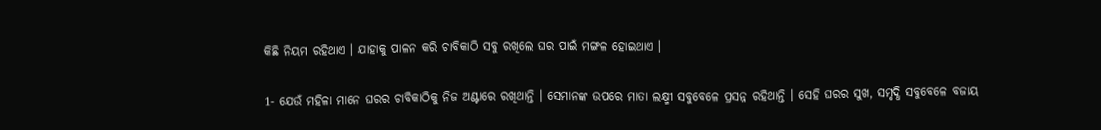କିଛି ନିୟମ ରହିଥାଏ । ଯାହାକୁ ପାଳନ କରି ଚାବିକାଠି ସବୁ ରଖିଲେ ଘର ପାଇଁ ମଙ୍ଗଳ ହୋଇଥାଏ ।

1- ଯେଉଁ ମହିଳା ମାନେ ଘରର ଚାବିକାଠିକୁ ନିଜ ଅଣ୍ଟାରେ ରଖିଥାନ୍ତି । ସେମାନଙ୍କ ଉପରେ ମାତା ଲକ୍ଷ୍ମୀ ସବୁବେଳେ ପ୍ରସନ୍ନ ରହିଥାନ୍ତି । ସେହି ଘରର ସୁଖ, ସମୃଦ୍ଧି ସବୁବେଳେ ବଜାୟ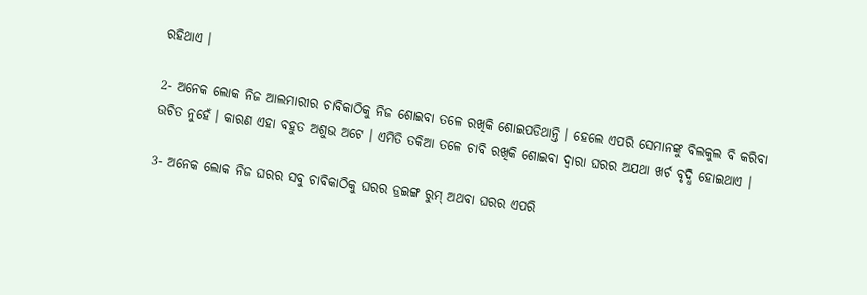ରହିଥାଏ ।

2- ଅନେକ ଲୋକ ନିଜ ଆଲମାରୀର ଚାବିକାଠିକୁ ନିଜ ଶୋଇବା ତଳେ ରଖିକି ଶୋଇପଡିଥାନ୍ତି । ହେଲେ ଏପରି ସେମାନଙ୍କୁ ବିଲକୁଲ ବି କରିବା ଉଚିତ ନୁହେଁ । କାରଣ ଏହା ବହୁତ ଅଶୁଭ ଅଟେ । ଏମିତି ତକିଆ ତଳେ ଚାବି ରଖିକି ଶୋଇବା ଦ୍ଵାରା ଘରର ଅଯଥା ଖର୍ଚ ବୃଦ୍ଧି ହୋଇଥାଏ ।

3- ଅନେକ ଲୋକ ନିଜ ଘରର ସବୁ ଚାବିକାଠିକୁ ଘରର ଡ୍ରଇଙ୍ଗ ରୁମ୍ ଅଥବା ଘରର ଏପରି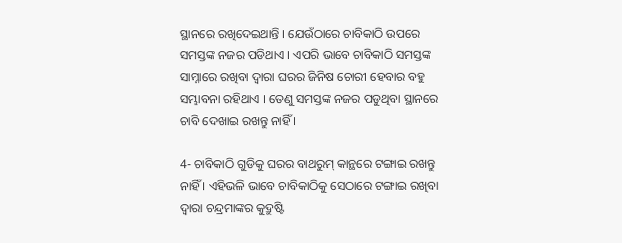ସ୍ଥାନରେ ରଖିଦେଇଥାନ୍ତି । ଯେଉଁଠାରେ ଚାବିକାଠି ଉପରେ ସମସ୍ତଙ୍କ ନଜର ପଡିଥାଏ । ଏପରି ଭାବେ ଚାବିକାଠି ସମସ୍ତଙ୍କ ସାମ୍ନାରେ ରଖିବା ଦ୍ଵାରା ଘରର ଜିନିଷ ଚୋରୀ ହେବାର ବହୁ ସମ୍ଭାବନା ରହିଥାଏ । ତେଣୁ ସମସ୍ତଙ୍କ ନଜର ପଡୁଥିବା ସ୍ଥାନରେ ଚାବି ଦେଖାଇ ରଖନ୍ତୁ ନାହିଁ ।

4- ଚାବିକାଠି ଗୁଡିକୁ ଘରର ବାଥରୁମ୍ କାନ୍ଥରେ ଟଙ୍ଗାଇ ରଖନ୍ତୁ ନାହିଁ । ଏହିଭଳି ଭାବେ ଚାବିକାଠିକୁ ସେଠାରେ ଟଙ୍ଗାଇ ରଖିବା ଦ୍ଵାରା ଚନ୍ଦ୍ରମାଙ୍କର କୁଦ୍ରୁଷ୍ଟି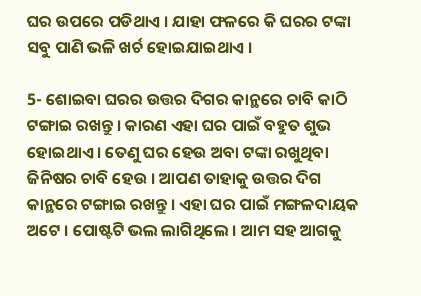ଘର ଉପରେ ପଡିଥାଏ । ଯାହା ଫଳରେ କି ଘରର ଟଙ୍କା ସବୁ ପାଣି ଭଳି ଖର୍ଚ ହୋଇଯାଇଥାଏ ।

5- ଶୋଇବା ଘରର ଉତ୍ତର ଦିଗର କାନ୍ଥରେ ଚାବି କାଠି ଟଙ୍ଗାଇ ରଖନ୍ତୁ । କାରଣ ଏହା ଘର ପାଇଁ ବହୁତ ଶୁଭ ହୋଇଥାଏ । ତେଣୁ ଘର ହେଉ ଅବା ଟଙ୍କା ରଖୁଥିବା ଜିନିଷର ଚାବି ହେଉ । ଆପଣ ତାହାକୁ ଉତ୍ତର ଦିଗ କାନ୍ଥରେ ଟଙ୍ଗାଇ ରଖନ୍ତୁ । ଏହା ଘର ପାଇଁ ମଙ୍ଗଳଦାୟକ ଅଟେ । ପୋଷ୍ଟଟି ଭଲ ଲାଗିଥିଲେ । ଆମ ସହ ଆଗକୁ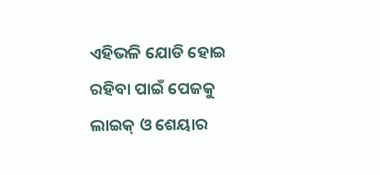ଏହିଭଳି ଯୋଡି ହୋଇ ରହିବା ପାଇଁ ପେଜକୁ ଲାଇକ୍ ଓ ଶେୟାର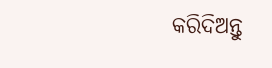କରିଦିଅନ୍ତୁ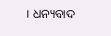। ଧନ୍ୟବାଦ